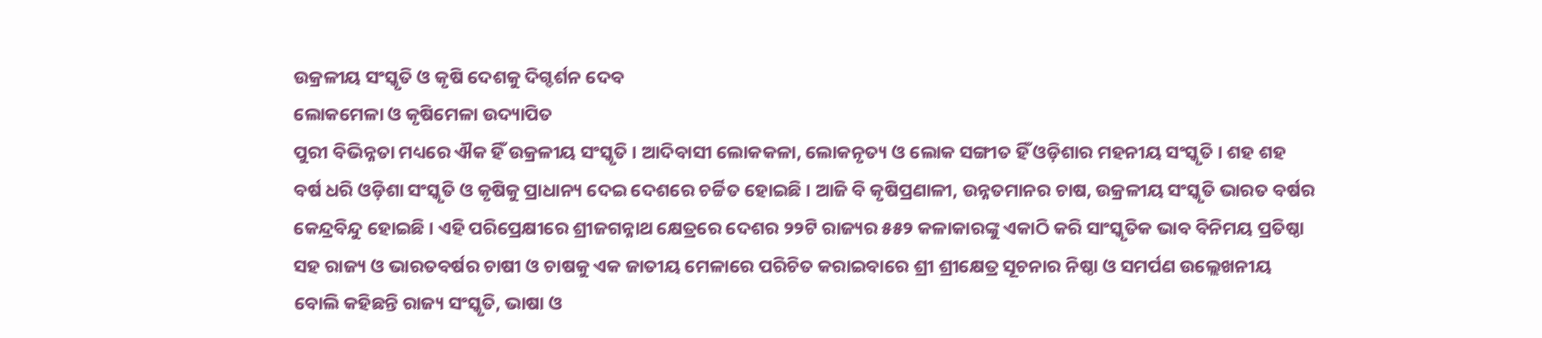ଉକ୍ରଳୀୟ ସଂସ୍କୃତି ଓ କୃଷି ଦେଶକୁ ଦିଗ୍ଦର୍ଶନ ଦେବ
ଲୋକମେଳା ଓ କୃଷିମେଳା ଉଦ୍ୟାପିତ
ପୁରୀ ବିଭିନ୍ନତା ମଧ୍ୟରେ ଐକ ହିଁ ଉକ୍ରଳୀୟ ସଂସ୍କୃତି । ଆଦିବାସୀ ଲୋକକଳା, ଲୋକନୃତ୍ୟ ଓ ଲୋକ ସଙ୍ଗୀତ ହିଁ ଓଡ଼ିଶାର ମହନୀୟ ସଂସ୍କୃତି । ଶହ ଶହ ବର୍ଷ ଧରି ଓଡ଼ିଶା ସଂସ୍କୃତି ଓ କୃଷିକୁ ପ୍ରାଧାନ୍ୟ ଦେଇ ଦେଶରେ ଚର୍ଚ୍ଚିତ ହୋଇଛି । ଆଜି ବି କୃଷିପ୍ରଣାଳୀ, ଉନ୍ନତମାନର ଚାଷ, ଉକ୍ରଳୀୟ ସଂସ୍କୃତି ଭାରତ ବର୍ଷର କେନ୍ଦ୍ରବିନ୍ଦୁ ହୋଇଛି । ଏହି ପରିପ୍ରେକ୍ଷୀରେ ଶ୍ରୀଜଗନ୍ନାଥ କ୍ଷେତ୍ରରେ ଦେଶର ୨୨ଟି ରାଜ୍ୟର ୫୫୨ କଳାକାରଙ୍କୁ ଏକାଠି କରି ସାଂସ୍କୃତିକ ଭାବ ବିନିମୟ ପ୍ରତିଷ୍ଠା ସହ ରାଜ୍ୟ ଓ ଭାରତବର୍ଷର ଚାଷୀ ଓ ଚାଷକୁ ଏକ ଜାତୀୟ ମେଳାରେ ପରିଚିତ କରାଇବାରେ ଶ୍ରୀ ଶ୍ରୀକ୍ଷେତ୍ର ସୂଚନାର ନିଷ୍ଠା ଓ ସମର୍ପଣ ଉଲ୍ଲେଖନୀୟ ବୋଲି କହିଛନ୍ତି ରାଜ୍ୟ ସଂସ୍କୃତି, ଭାଷା ଓ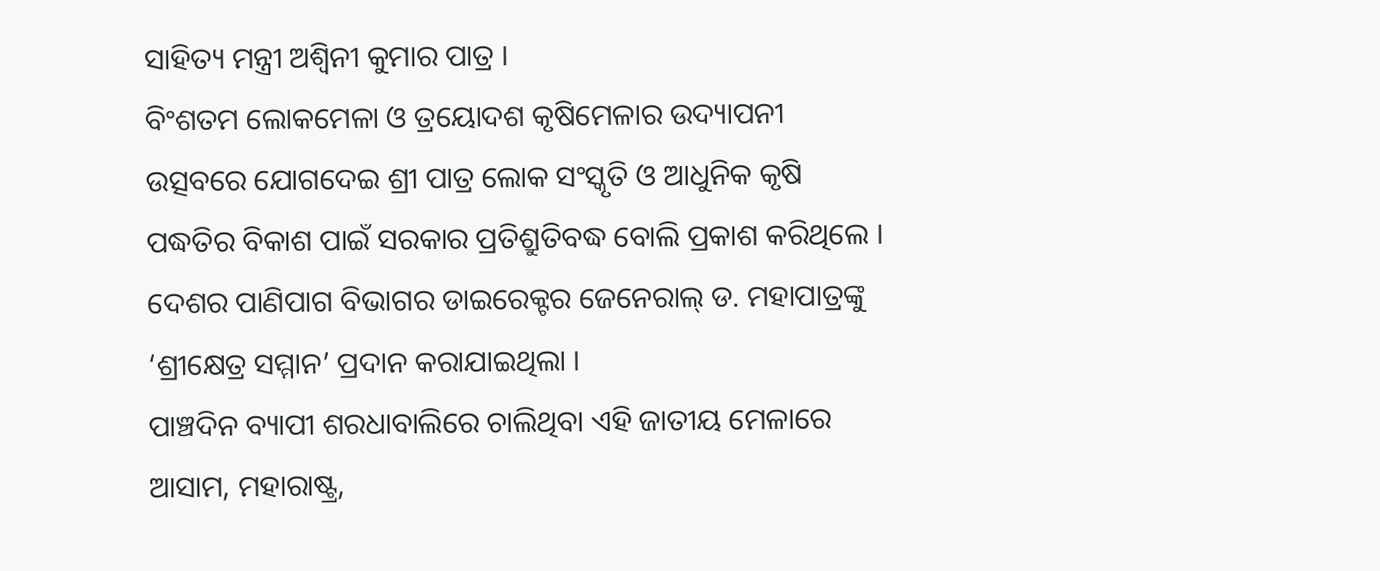ସାହିତ୍ୟ ମନ୍ତ୍ରୀ ଅଶ୍ୱିନୀ କୁମାର ପାତ୍ର ।
ବିଂଶତମ ଲୋକମେଳା ଓ ତ୍ରୟୋଦଶ କୃଷିମେଳାର ଉଦ୍ୟାପନୀ ଉତ୍ସବରେ ଯୋଗଦେଇ ଶ୍ରୀ ପାତ୍ର ଲୋକ ସଂସ୍କୃତି ଓ ଆଧୁନିକ କୃଷି ପଦ୍ଧତିର ବିକାଶ ପାଇଁ ସରକାର ପ୍ରତିଶ୍ରୁତିବଦ୍ଧ ବୋଲି ପ୍ରକାଶ କରିଥିଲେ । ଦେଶର ପାଣିପାଗ ବିଭାଗର ଡାଇରେକ୍ଟର ଜେନେରାଲ୍ ଡ. ମହାପାତ୍ରଙ୍କୁ ‘ଶ୍ରୀକ୍ଷେତ୍ର ସମ୍ମାନ’ ପ୍ରଦାନ କରାଯାଇଥିଲା ।
ପାଞ୍ଚଦିନ ବ୍ୟାପୀ ଶରଧାବାଲିରେ ଚାଲିଥିବା ଏହି ଜାତୀୟ ମେଳାରେ ଆସାମ, ମହାରାଷ୍ଟ୍ର,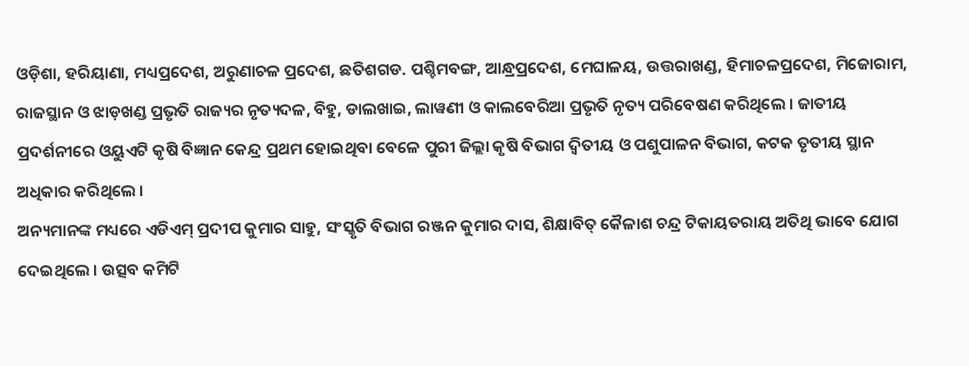ଓଡ଼ିଶା, ହରିୟାଣା, ମଧ୍ୟପ୍ରଦେଶ, ଅରୁଣାଚଳ ପ୍ରଦେଶ, ଛତିଶଗଡ. ପଶ୍ଚିମବଙ୍ଗ, ଆନ୍ଧ୍ରପ୍ରଦେଶ, ମେଘାଳୟ, ଉତ୍ତରାଖଣ୍ଡ, ହିମାଚଳପ୍ରଦେଶ, ମିଜୋରାମ, ରାଜସ୍ଥାନ ଓ ଝାଡ଼ଖଣ୍ଡ ପ୍ରଭୃତି ରାଜ୍ୟର ନୃତ୍ୟଦଳ, ବିହୁ, ଡାଲଖାଇ, ଲାୱଣୀ ଓ କାଲବେରିଆ ପ୍ରଭୃତି ନୃତ୍ୟ ପରିବେଷଣ କରିଥିଲେ । ଜାତୀୟ ପ୍ରଦର୍ଶନୀରେ ଓୟୁଏଟି କୃଷି ବିଜ୍ଞାନ କେନ୍ଦ୍ର ପ୍ରଥମ ହୋଇଥିବା ବେଳେ ପୁରୀ ଜିଲ୍ଲା କୃଷି ବିଭାଗ ଦ୍ୱିତୀୟ ଓ ପଶୁପାଳନ ବିଭାଗ, କଟକ ତୃତୀୟ ସ୍ଥାନ ଅଧିକାର କରିଥିଲେ ।
ଅନ୍ୟମାନଙ୍କ ମଧ୍ୟରେ ଏଡିଏମ୍ ପ୍ରଦୀପ କୁମାର ସାହୁ, ସଂସ୍କୃତି ବିଭାଗ ରଞ୍ଜନ କୁମାର ଦାସ, ଶିକ୍ଷାବିତ୍ କୈଳାଶ ଚନ୍ଦ୍ର ଟିକାୟତରାୟ ଅତିଥି ଭାବେ ଯୋଗ ଦେଇଥିଲେ । ଉତ୍ସବ କମିଟି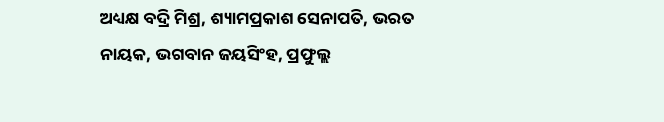ଅଧ୍ୟକ୍ଷ ବଦ୍ରି ମିଶ୍ର, ଶ୍ୟାମପ୍ରକାଶ ସେନାପତି, ଭରତ ନାୟକ, ଭଗବାନ ଜୟସିଂହ, ପ୍ରଫୁଲ୍ଲ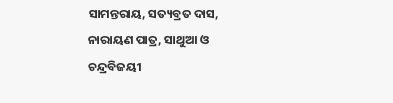ସାମନ୍ତରାୟ, ସତ୍ୟବ୍ରତ ଦାସ, ନାରାୟଣ ପାତ୍ର, ସାଥୁଆ ଓ ଚନ୍ଦ୍ରବିଜୟୀ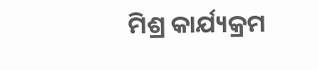ମିଶ୍ର କାର୍ଯ୍ୟକ୍ରମ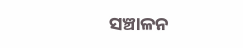ସଞ୍ଚାଳନ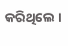କରିଥିଲେ ।